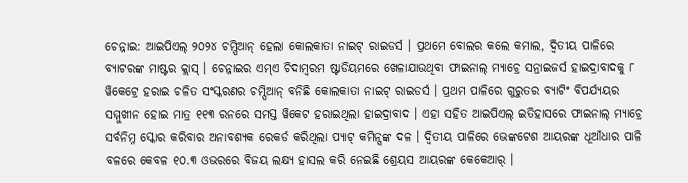ଚେନ୍ନାଇ: ଆଇପିଏଲ୍ ୨୦୨୪ ଚମ୍ପିଆନ୍ ହେଲା କୋଲକାତା ନାଇଟ୍ ରାଇଡର୍ସ । ପ୍ରଥମେ ବୋଲର କଲେ କମାଲ, ଦ୍ବିତୀୟ ପାଳିରେ ବ୍ୟାଟରଙ୍କ ମାଷ୍ଟର କ୍ଲାସ୍ । ଚେନ୍ନାଇର ଏମ୍ଏ ଚିଦାମ୍ବରମ ଷ୍ଟାଡିୟମରେ ଖେଳାଯାଉଥିବା ଫାଇନାଲ୍ ମ୍ୟାଚ୍ରେ ସନ୍ରାଇଜର୍ସ ହାଇଦ୍ରାବାଦକୁ ୮ ୱିକେଟ୍ରେ ହରାଇ ଚଳିତ ସଂସ୍କରଣର ଚମ୍ପିଆନ୍ ବନିଛି କୋଲକାତା ନାଇଟ୍ ରାଇଡର୍ସ । ପ୍ରଥମ ପାଳିରେ ଗୁରୁତର ବ୍ୟାଟିଂ ବିପର୍ଯ୍ୟୟର ସମ୍ମୁଖୀନ ହୋଇ ମାତ୍ର ୧୧୩ ରନରେ ସମସ୍ତ ୱିକେଟ ହରାଇଥିଲା ହାଇଦ୍ରାବାଦ । ଏହା ସହିତ ଆଇପିଏଲ୍ ଇତିହାସରେ ଫାଇନାଲ୍ ମ୍ୟାଚ୍ରେ ସର୍ବନିମ୍ନ ସ୍କୋର କରିବାର ଅନାବଶ୍ୟକ ରେକର୍ଡ କରିଥିଲା ପ୍ୟାଟ୍ କମିନ୍ସଙ୍କ ଦଳ । ଦ୍ବିତୀୟ ପାଳିରେ ଭେଙ୍କଟେଶ ଆୟରଙ୍କ ଧୂଆଁଧାର ପାଳି ବଳରେ କେବଳ ୧୦.୩ ଓଭରରେ ବିଜୟ ଲକ୍ଷ୍ୟ ହାସଲ କରି ନେଇଛି ଶ୍ରେୟସ ଆୟରଙ୍କ କେକେଆର୍ ।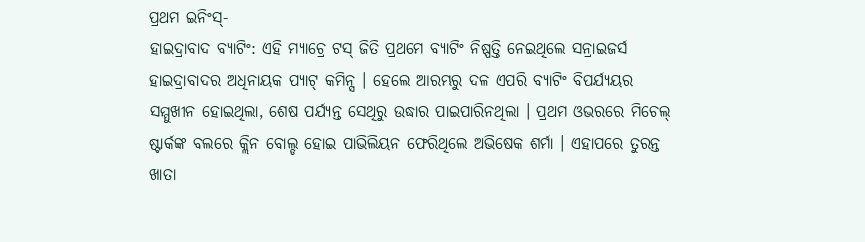ପ୍ରଥମ ଇନିଂସ୍-
ହାଇଦ୍ରାବାଦ ବ୍ୟାଟିଂ: ଏହି ମ୍ୟାଚ୍ରେ ଟସ୍ ଜିତି ପ୍ରଥମେ ବ୍ୟାଟିଂ ନିଷ୍ପତ୍ତି ନେଇଥିଲେ ସନ୍ରାଇଜର୍ସ ହାଇଦ୍ରାବାଦର ଅଧିନାୟକ ପ୍ୟାଟ୍ କମିନ୍ସ । ହେଲେ ଆରମ୍ଭରୁ ଦଳ ଏପରି ବ୍ୟାଟିଂ ବିପର୍ଯ୍ୟୟର ସମ୍ମୁଖୀନ ହୋଇଥିଲା, ଶେଷ ପର୍ଯ୍ୟନ୍ତ ସେଥିରୁ ଉଦ୍ଧାର ପାଇପାରିନଥିଲା । ପ୍ରଥମ ଓଭରରେ ମିଚେଲ୍ ଷ୍ଟାର୍କଙ୍କ ବଲରେ କ୍ଲିନ ବୋଲ୍ଡ ହୋଇ ପାଭିଲିୟନ ଫେରିଥିଲେ ଅଭିଷେକ ଶର୍ମା । ଏହାପରେ ତୁରନ୍ତ ଖାତା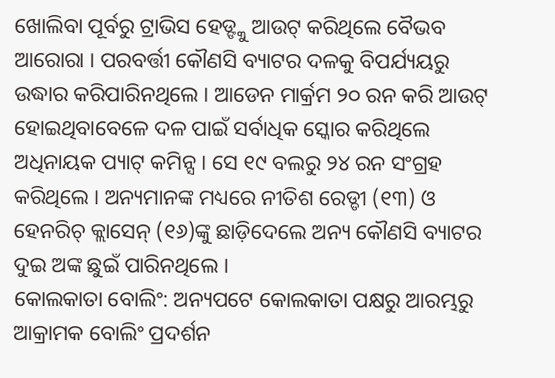ଖୋଲିବା ପୂର୍ବରୁ ଟ୍ରାଭିସ ହେଡ୍ଙ୍କୁ ଆଉଟ୍ କରିଥିଲେ ବୈଭବ ଆରୋରା । ପରବର୍ତ୍ତୀ କୌଣସି ବ୍ୟାଟର ଦଳକୁ ବିପର୍ଯ୍ୟୟରୁ ଉଦ୍ଧାର କରିପାରିନଥିଲେ । ଆଡେନ ମାର୍କ୍ରମ ୨୦ ରନ କରି ଆଉଟ୍ ହୋଇଥିବାବେଳେ ଦଳ ପାଇଁ ସର୍ବାଧିକ ସ୍କୋର କରିଥିଲେ ଅଧିନାୟକ ପ୍ୟାଟ୍ କମିନ୍ସ । ସେ ୧୯ ବଲରୁ ୨୪ ରନ ସଂଗ୍ରହ କରିଥିଲେ । ଅନ୍ୟମାନଙ୍କ ମଧ୍ୟରେ ନୀତିଶ ରେଡ୍ଡୀ (୧୩) ଓ ହେନରିଚ୍ କ୍ଲାସେନ୍ (୧୬)ଙ୍କୁ ଛାଡ଼ିଦେଲେ ଅନ୍ୟ କୌଣସି ବ୍ୟାଟର ଦୁଇ ଅଙ୍କ ଛୁଇଁ ପାରିନଥିଲେ ।
କୋଲକାତା ବୋଲିଂ: ଅନ୍ୟପଟେ କୋଲକାତା ପକ୍ଷରୁ ଆରମ୍ଭରୁ ଆକ୍ରାମକ ବୋଲିଂ ପ୍ରଦର୍ଶନ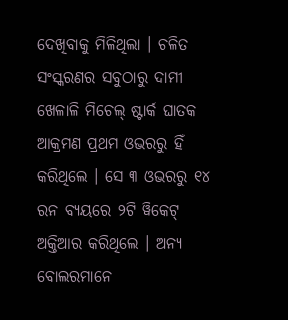ଦେଖିବାକୁ ମିଳିଥିଲା । ଚଳିତ ସଂସ୍କରଣର ସବୁଠାରୁ ଦାମୀ ଖେଳାଳି ମିଚେଲ୍ ଷ୍ଟାର୍କ ଘାତକ ଆକ୍ରମଣ ପ୍ରଥମ ଓଭରରୁ ହିଁ କରିଥିଲେ । ସେ ୩ ଓଭରରୁ ୧୪ ରନ ବ୍ୟୟରେ ୨ଟି ୱିକେଟ୍ ଅକ୍ତିଆର କରିଥିଲେ । ଅନ୍ୟ ବୋଲରମାନେ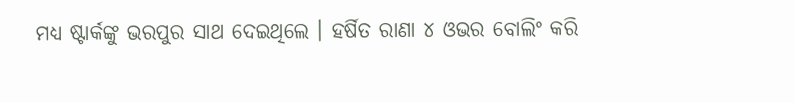ମଧ୍ୟ ଷ୍ଟାର୍କଙ୍କୁ ଭରପୁର ସାଥ ଦେଇଥିଲେ । ହର୍ଷିତ ରାଣା ୪ ଓଭର ବୋଲିଂ କରି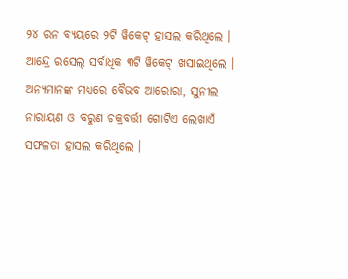୨୪ ରନ ବ୍ୟୟରେ ୨ଟି ୱିକେଟ୍ ହାସଲ କରିଥିଲେ । ଆନ୍ଦ୍ରେ ରସେଲ୍ ସର୍ବାଧିକ ୩ଟି ୱିକେଟ୍ ଖସାଇଥିଲେ । ଅନ୍ୟମାନଙ୍କ ମଧ୍ୟରେ ବୈଭବ ଆରୋରା, ସୁନୀଲ ନାରାୟଣ ଓ ବରୁଣ ଚକ୍ରବର୍ତ୍ତୀ ଗୋଟିଏ ଲେଖାଏଁ ସଫଳତା ହାସଲ କରିଥିଲେ ।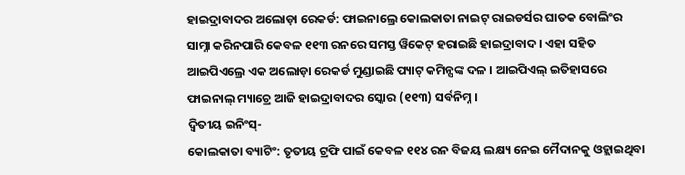ହାଇଦ୍ରାବାଦର ଅଲୋଡ଼ା ରେକର୍ଡ: ଫାଇନାଲ୍ରେ କୋଲକାତା ନାଇଟ୍ ରାଇଡର୍ସର ଘାତକ ବୋଲିଂର ସାମ୍ନା କରିନପାରି କେବଳ ୧୧୩ ରନରେ ସମସ୍ତ ୱିକେଟ୍ ହରାଇଛି ହାଇଦ୍ରାବାଦ । ଏହା ସହିତ ଆଇପିଏଲ୍ରେ ଏକ ଅଲୋଡ଼ା ରେକର୍ଡ ମୁଣ୍ଡାଇଛି ପ୍ୟାଟ୍ କମିନ୍ସଙ୍କ ଦଳ । ଆଇପିଏଲ୍ ଇତିହାସରେ ଫାଇନାଲ୍ ମ୍ୟାଚ୍ରେ ଆଜି ହାଇଦ୍ରାବାଦର ସ୍କୋର (୧୧୩) ସର୍ବନିମ୍ନ ।
ଦ୍ବିତୀୟ ଇନିଂସ୍-
କୋଲକାତା ବ୍ୟାଟିଂ: ତୃତୀୟ ଟ୍ରଫି ପାଇଁ କେବଳ ୧୧୪ ରନ ବିଜୟ ଲକ୍ଷ୍ୟ ନେଇ ମୈଦାନକୁ ଓହ୍ଲାଇଥିବା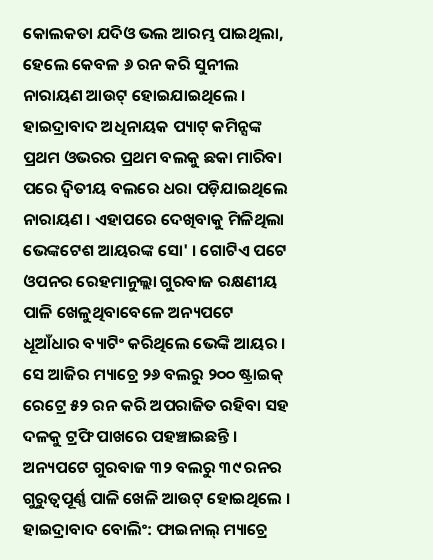କୋଲକତା ଯଦିଓ ଭଲ ଆରମ୍ଭ ପାଇଥିଲା, ହେଲେ କେବଳ ୬ ରନ କରି ସୁନୀଲ ନାରାୟଣ ଆଉଟ୍ ହୋଇଯାଇଥିଲେ । ହାଇଦ୍ରାବାଦ ଅଧିନାୟକ ପ୍ୟାଟ୍ କମିନ୍ସଙ୍କ ପ୍ରଥମ ଓଭରର ପ୍ରଥମ ବଲକୁ ଛକା ମାରିବା ପରେ ଦ୍ବିତୀୟ ବଲରେ ଧରା ପଡ଼ିଯାଇଥିଲେ ନାରାୟଣ । ଏହାପରେ ଦେଖିବାକୁ ମିଳିଥିଲା ଭେଙ୍କଟେଶ ଆୟରଙ୍କ ସୋ' । ଗୋଟିଏ ପଟେ ଓପନର ରେହମାନୁଲ୍ଲା ଗୁରବାଜ ରକ୍ଷଣୀୟ ପାଳି ଖେଳୁଥିବାବେଳେ ଅନ୍ୟପଟେ ଧୂଆଁଧାର ବ୍ୟାଟିଂ କରିଥିଲେ ଭେଙ୍କି ଆୟର । ସେ ଆଜିର ମ୍ୟାଚ୍ରେ ୨୬ ବଲରୁ ୨୦୦ ଷ୍ଟ୍ରାଇକ୍ ରେଟ୍ରେ ୫୨ ରନ କରି ଅପରାଜିତ ରହିବା ସହ ଦଳକୁ ଟ୍ରଫି ପାଖରେ ପହଞ୍ଚାଇଛନ୍ତି । ଅନ୍ୟପଟେ ଗୁରବାଜ ୩୨ ବଲରୁ ୩୯ ରନର ଗୁରୁତ୍ବପୂର୍ଣ୍ଣ ପାଳି ଖେଳି ଆଉଟ୍ ହୋଇଥିଲେ ।
ହାଇଦ୍ରାବାଦ ବୋଲିଂ: ଫାଇନାଲ୍ ମ୍ୟାଚ୍ରେ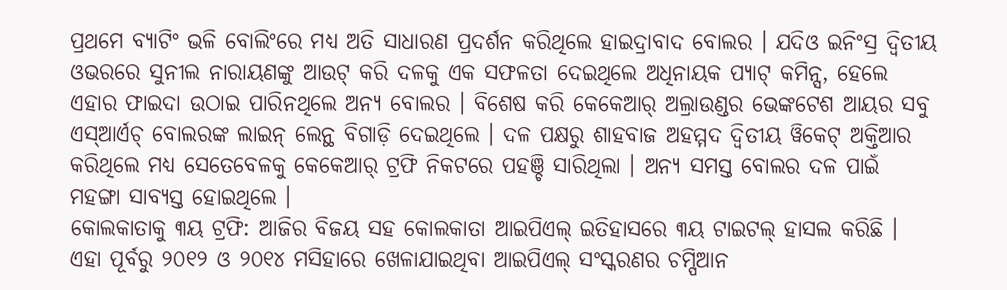ପ୍ରଥମେ ବ୍ୟାଟିଂ ଭଳି ବୋଲିଂରେ ମଧ୍ୟ ଅତି ସାଧାରଣ ପ୍ରଦର୍ଶନ କରିଥିଲେ ହାଇଦ୍ରାବାଦ ବୋଲର । ଯଦିଓ ଇନିଂସ୍ର ଦ୍ବିତୀୟ ଓଭରରେ ସୁନୀଲ ନାରାୟଣଙ୍କୁ ଆଉଟ୍ କରି ଦଳକୁ ଏକ ସଫଳତା ଦେଇଥିଲେ ଅଧିନାୟକ ପ୍ୟାଟ୍ କମିନ୍ସ, ହେଲେ ଏହାର ଫାଇଦା ଉଠାଇ ପାରିନଥିଲେ ଅନ୍ୟ ବୋଲର । ବିଶେଷ କରି କେକେଆର୍ ଅଲ୍ରାଉଣ୍ଡର ଭେଙ୍କଟେଶ ଆୟର ସବୁ ଏସ୍ଆର୍ଏଚ୍ ବୋଲରଙ୍କ ଲାଇନ୍ ଲେନ୍ଥ ବିଗାଡ଼ି ଦେଇଥିଲେ । ଦଳ ପକ୍ଷରୁ ଶାହବାଜ ଅହମ୍ମଦ ଦ୍ବିତୀୟ ୱିକେଟ୍ ଅକ୍ତିଆର କରିଥିଲେ ମଧ୍ୟ ସେତେବେଳକୁ କେକେଆର୍ ଟ୍ରଫି ନିକଟରେ ପହଞ୍ଚି ସାରିଥିଲା । ଅନ୍ୟ ସମସ୍ତ ବୋଲର ଦଳ ପାଇଁ ମହଙ୍ଗା ସାବ୍ୟସ୍ତ ହୋଇଥିଲେ ।
କୋଲକାତାକୁ ୩ୟ ଟ୍ରଫି: ଆଜିର ବିଜୟ ସହ କୋଲକାତା ଆଇପିଏଲ୍ ଇତିହାସରେ ୩ୟ ଟାଇଟଲ୍ ହାସଲ କରିଛି । ଏହା ପୂର୍ବରୁ ୨୦୧୨ ଓ ୨୦୧୪ ମସିହାରେ ଖେଳାଯାଇଥିବା ଆଇପିଏଲ୍ ସଂସ୍କରଣର ଚମ୍ପିଆନ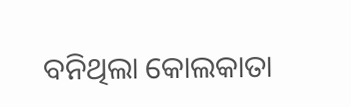ବନିଥିଲା କୋଲକାତା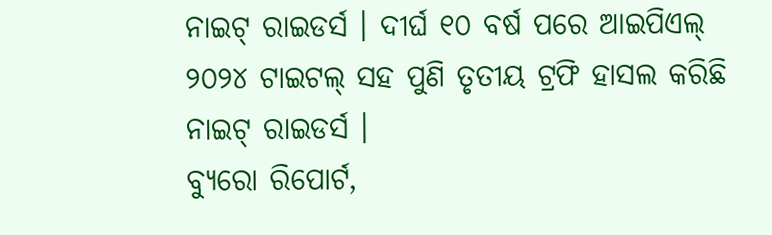ନାଇଟ୍ ରାଇଡର୍ସ । ଦୀର୍ଘ ୧୦ ବର୍ଷ ପରେ ଆଇପିଏଲ୍ ୨୦୨୪ ଟାଇଟଲ୍ ସହ ପୁଣି ତୃତୀୟ ଟ୍ରଫି ହାସଲ କରିଛି ନାଇଟ୍ ରାଇଡର୍ସ ।
ବ୍ୟୁରୋ ରିପୋର୍ଟ,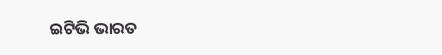ଇଟିଭି ଭାରତ